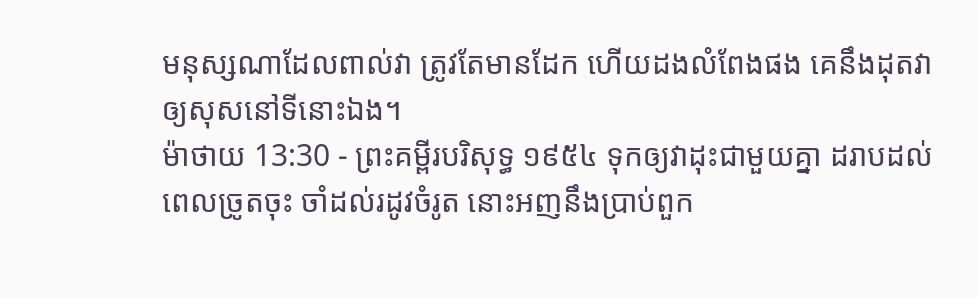មនុស្សណាដែលពាល់វា ត្រូវតែមានដែក ហើយដងលំពែងផង គេនឹងដុតវាឲ្យសុសនៅទីនោះឯង។
ម៉ាថាយ 13:30 - ព្រះគម្ពីរបរិសុទ្ធ ១៩៥៤ ទុកឲ្យវាដុះជាមួយគ្នា ដរាបដល់ពេលច្រូតចុះ ចាំដល់រដូវចំរូត នោះអញនឹងប្រាប់ពួក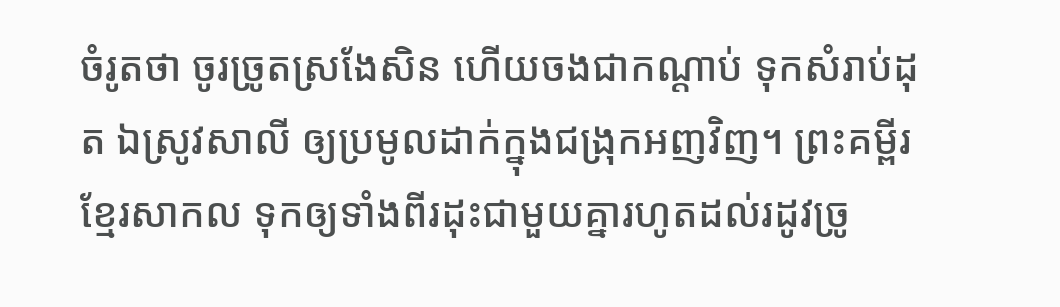ចំរូតថា ចូរច្រូតស្រងែសិន ហើយចងជាកណ្តាប់ ទុកសំរាប់ដុត ឯស្រូវសាលី ឲ្យប្រមូលដាក់ក្នុងជង្រុកអញវិញ។ ព្រះគម្ពីរខ្មែរសាកល ទុកឲ្យទាំងពីរដុះជាមួយគ្នារហូតដល់រដូវច្រូ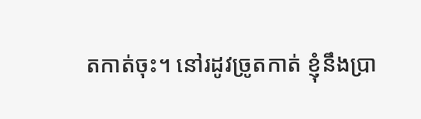តកាត់ចុះ។ នៅរដូវច្រូតកាត់ ខ្ញុំនឹងប្រា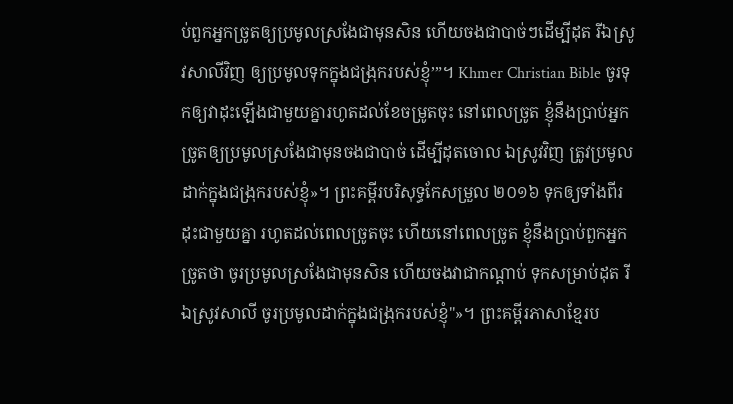ប់ពួកអ្នកច្រូតឲ្យប្រមូលស្រងែជាមុនសិន ហើយចងជាបាច់ៗដើម្បីដុត រីឯស្រូវសាលីវិញ ឲ្យប្រមូលទុកក្នុងជង្រុករបស់ខ្ញុំ’”។ Khmer Christian Bible ចូរទុកឲ្យវាដុះឡើងជាមួយគ្នារហូតដល់ខែចម្រូតចុះ នៅពេលច្រូត ខ្ញុំនឹងប្រាប់អ្នកច្រូតឲ្យប្រមូលស្រងែជាមុនចងជាបាច់ ដើម្បីដុតចោល ឯស្រូវវិញ ត្រូវប្រមូលដាក់ក្នុងជង្រុករបស់ខ្ញុំ»។ ព្រះគម្ពីរបរិសុទ្ធកែសម្រួល ២០១៦ ទុកឲ្យទាំងពីរដុះជាមួយគ្នា រហូតដល់ពេលច្រូតចុះ ហើយនៅពេលច្រូត ខ្ញុំនឹងប្រាប់ពួកអ្នកច្រូតថា ចូរប្រមូលស្រងែជាមុនសិន ហើយចងវាជាកណ្តាប់ ទុកសម្រាប់ដុត រីឯស្រូវសាលី ចូរប្រមូលដាក់ក្នុងជង្រុករបស់ខ្ញុំ"»។ ព្រះគម្ពីរភាសាខ្មែរប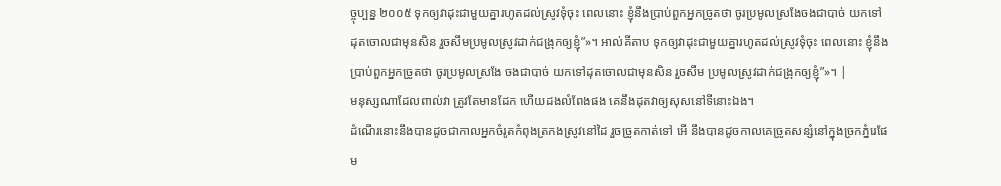ច្ចុប្បន្ន ២០០៥ ទុកឲ្យវាដុះជាមួយគ្នារហូតដល់ស្រូវទុំចុះ ពេលនោះ ខ្ញុំនឹងប្រាប់ពួកអ្នកច្រូតថា ចូរប្រមូលស្រងែចងជាបាច់ យកទៅដុតចោលជាមុនសិន រួចសឹមប្រមូលស្រូវដាក់ជង្រុកឲ្យខ្ញុំ”»។ អាល់គីតាប ទុកឲ្យវាដុះជាមួយគ្នារហូតដល់ស្រូវទុំចុះ ពេលនោះ ខ្ញុំនឹងប្រាប់ពួកអ្នកច្រូតថា ចូរប្រមូលស្រងែ ចងជាបាច់ យកទៅដុតចោលជាមុនសិន រួចសឹម ប្រមូលស្រូវដាក់ជង្រុកឲ្យខ្ញុំ”»។ |
មនុស្សណាដែលពាល់វា ត្រូវតែមានដែក ហើយដងលំពែងផង គេនឹងដុតវាឲ្យសុសនៅទីនោះឯង។
ដំណើរនោះនឹងបានដូចជាកាលអ្នកចំរូតកំពុងត្រកងស្រូវនៅដៃ រួចច្រូតកាត់ទៅ អើ នឹងបានដូចកាលគេច្រូតសន្សំនៅក្នុងច្រកភ្នំរេផែម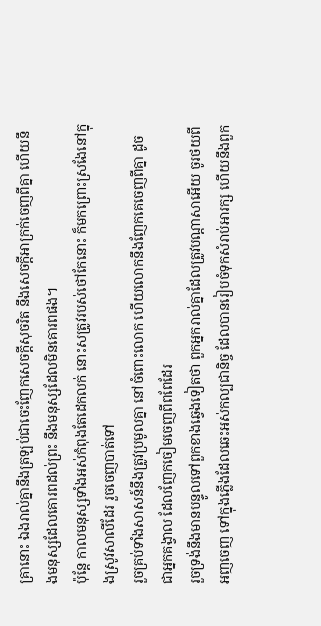គ្រានោះ ឯងរាល់គ្នានឹងត្រឡប់ជាចេះញែកសេចក្ដីសុចរិត នឹងសេចក្ដីអាក្រក់ចេញពីគ្នា ហើយនឹងមនុស្សដែលគោរពដល់ព្រះ នឹងមនុស្សដែលមិនគោរពផង។
ប៉ុន្តែ កាលមនុស្សទាំងអស់កំពុងតែដេកលក់ នោះសត្រូវរបស់ថៅកែនោះ ក៏មកព្រោះស្រងែនៅក្នុងស្រូវសាលីដែរ រួចចេញបាត់ទៅ
រួចគ្រប់ទាំងសាសន៍នឹងត្រូវប្រមូលគ្នា នៅចំពោះលោក ហើយលោកនឹងញែកគេចេញពីគ្នា ដូចជាអ្នកគង្វាល ដែលញែកចៀមចេញពីពពែដែរ
រួចទ្រង់នឹងមានបន្ទូលទៅពួកខាងឆ្វេងទៀតថា ពួកអ្នករាល់គ្នាដែលត្រូវបណ្តាសាអើយ ចូរថយពីអញចេញ ទៅក្នុងភ្លើងដែលឆេះអស់កល្បជានិច្ច ដែលបានរៀបចំទុកសំរាប់អារក្ស ហើយនឹងពួក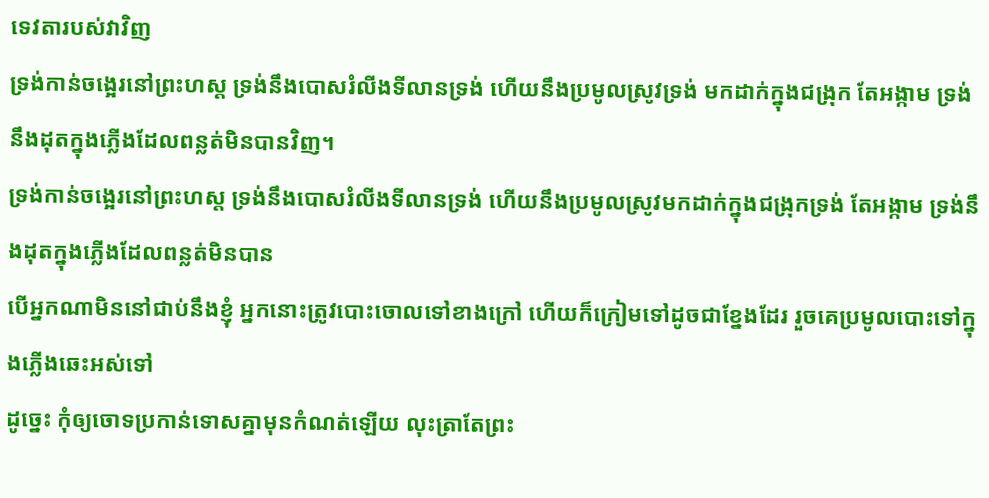ទេវតារបស់វាវិញ
ទ្រង់កាន់ចង្អេរនៅព្រះហស្ត ទ្រង់នឹងបោសរំលីងទីលានទ្រង់ ហើយនឹងប្រមូលស្រូវទ្រង់ មកដាក់ក្នុងជង្រុក តែអង្កាម ទ្រង់នឹងដុតក្នុងភ្លើងដែលពន្លត់មិនបានវិញ។
ទ្រង់កាន់ចង្អេរនៅព្រះហស្ត ទ្រង់នឹងបោសរំលីងទីលានទ្រង់ ហើយនឹងប្រមូលស្រូវមកដាក់ក្នុងជង្រុកទ្រង់ តែអង្កាម ទ្រង់នឹងដុតក្នុងភ្លើងដែលពន្លត់មិនបាន
បើអ្នកណាមិននៅជាប់នឹងខ្ញុំ អ្នកនោះត្រូវបោះចោលទៅខាងក្រៅ ហើយក៏ក្រៀមទៅដូចជាខ្នែងដែរ រួចគេប្រមូលបោះទៅក្នុងភ្លើងឆេះអស់ទៅ
ដូច្នេះ កុំឲ្យចោទប្រកាន់ទោសគ្នាមុនកំណត់ឡើយ លុះត្រាតែព្រះ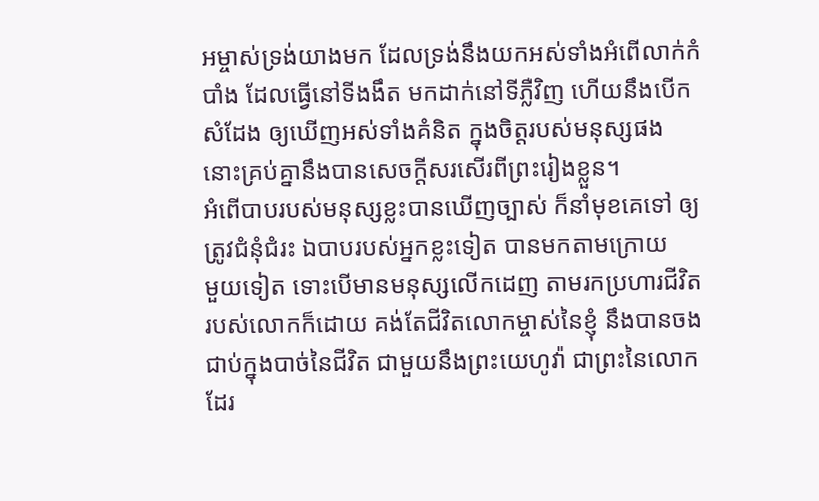អម្ចាស់ទ្រង់យាងមក ដែលទ្រង់នឹងយកអស់ទាំងអំពើលាក់កំបាំង ដែលធ្វើនៅទីងងឹត មកដាក់នៅទីភ្លឺវិញ ហើយនឹងបើកសំដែង ឲ្យឃើញអស់ទាំងគំនិត ក្នុងចិត្តរបស់មនុស្សផង នោះគ្រប់គ្នានឹងបានសេចក្ដីសរសើរពីព្រះរៀងខ្លួន។
អំពើបាបរបស់មនុស្សខ្លះបានឃើញច្បាស់ ក៏នាំមុខគេទៅ ឲ្យត្រូវជំនុំជំរះ ឯបាបរបស់អ្នកខ្លះទៀត បានមកតាមក្រោយ
មួយទៀត ទោះបើមានមនុស្សលើកដេញ តាមរកប្រហារជីវិតរបស់លោកក៏ដោយ គង់តែជីវិតលោកម្ចាស់នៃខ្ញុំ នឹងបានចងជាប់ក្នុងបាច់នៃជីវិត ជាមួយនឹងព្រះយេហូវ៉ា ជាព្រះនៃលោកដែរ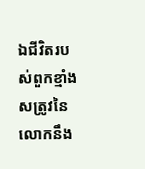ឯជីវិតរបស់ពួកខ្មាំងសត្រូវនៃលោកនឹង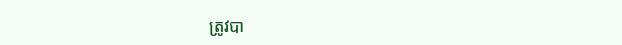ត្រូវបា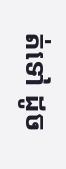ត់ទៅ ដូច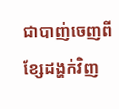ជាបាញ់ចេញពីខ្សែដង្ហក់វិញ